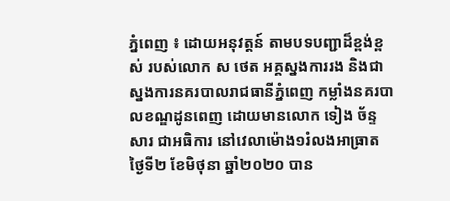ភ្នំពេញ ៖ ដោយអនុវត្តន៍ តាមបទបញ្ជាដ៏ខ្ពង់ខ្ពស់ របស់លោក ស ថេត អគ្គស្នងការរង និងជាស្នងការនគរបាលរាជធានីភ្នំពេញ កម្លាំងនគរបាលខណ្ឌដូនពេញ ដោយមានលោក ទៀង ច័ន្ទសារ ជាអធិការ នៅវេលាម៉ោង១រំលងអាធ្រាត ថ្ងៃទី២ ខែមិថុនា ឆ្នាំ២០២០ បាន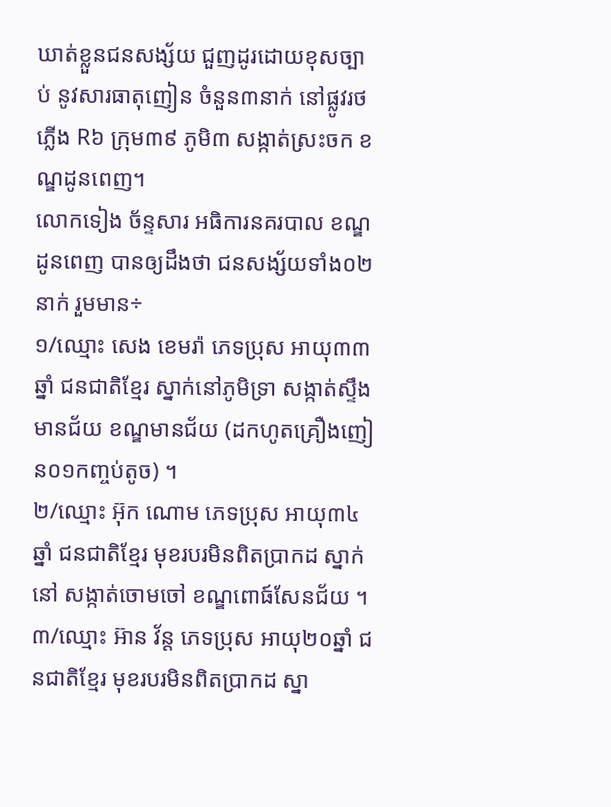ឃាត់ខ្លួនជនសង្ស័យ ជួញដូរដោយខុសច្បាប់ នូវសារធាតុញៀន ចំនួន៣នាក់ នៅផ្លូវរថភ្លើង R៦ ក្រុម៣៩ ភូមិ៣ សង្កាត់ស្រះចក ខណ្ឌដូនពេញ។
លោកទៀង ច័ន្ទសារ អធិការនគរបាល ខណ្ឌដូនពេញ បានឲ្យដឹងថា ជនសង្ស័យទាំង០២នាក់ រួមមាន÷
១/ឈ្មោះ សេង ខេមរ៉ា ភេទប្រុស អាយុ៣៣ឆ្នាំ ជនជាតិខ្មែរ ស្នាក់នៅភូមិទ្រា សង្កាត់ស្ទឹងមានជ័យ ខណ្ឌមានជ័យ (ដកហូតគ្រឿងញៀន០១កញ្ចប់តូច) ។
២/ឈ្មោះ អ៊ុក ណោម ភេទប្រុស អាយុ៣៤ឆ្នាំ ជនជាតិខ្មែរ មុខរបរមិនពិតប្រាកដ ស្នាក់នៅ សង្កាត់ចោមចៅ ខណ្ឌពោធ៍សែនជ័យ ។
៣/ឈ្មោះ អ៊ាន វ័ន្ត ភេទប្រុស អាយុ២០ឆ្នាំ ជនជាតិខ្មែរ មុខរបរមិនពិតប្រាកដ ស្នា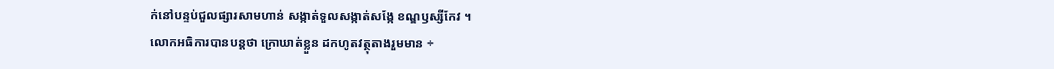ក់នៅបន្ទប់ជួលផ្សារសាមហាន់ សង្កាត់ទួលសង្កាត់សង្កែ ខណ្ឌឫស្សីកែវ ។
លោកអធិការបានបន្តថា ក្រោឃាត់ខ្លួន ដកហូតវត្ថុតាងរួមមាន ÷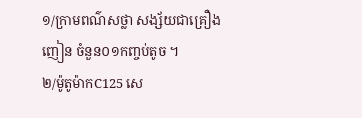១/ក្រាមពណ៌សថ្លា សង្ស័យជាគ្រឿងញៀន ចំនួន០១កញ្ចប់តូច ។
២/ម៉ូតូម៉ាកC125 សេ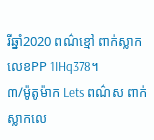រីឆ្នាំ2020 ពណ៌ខ្មៅ ពាក់ស្លាកលេខPP 1IHq378។
៣/ម៉ូតូម៉ាក Lets ពណ៌ស ពាក់ស្លាកលេ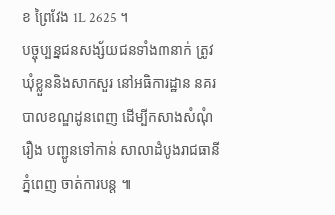ខ ព្រៃវែង 1L 2625 ។
បច្ចុប្បន្នជនសង្ស័យជនទាំង៣នាក់ ត្រូវឃុំខ្លួននិងសាកសួរ នៅអធិការដ្ឋាន នគរបាលខណ្ឌដូនពេញ ដើម្បីកសាងសំណុំរឿង បញ្ជូនទៅកាន់ សាលាដំបូងរាជធានីភ្នំពេញ ចាត់ការបន្ត ៕